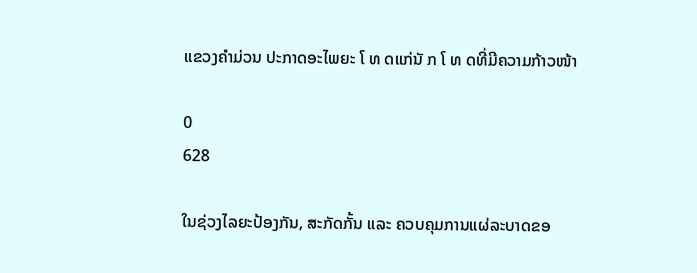ແຂວງຄຳມ່ວນ ປະກາດອະໄພຍະ ໂ ທ ດແກ່ນັ ກ ໂ ທ ດທີ່ມີຄວາມກ້າວໜ້າ

0
628

ໃນຊ່ວງໄລຍະປ້ອງກັນ, ສະກັດກັ້ນ ແລະ ຄວບຄຸມການແຜ່ລະບາດຂອ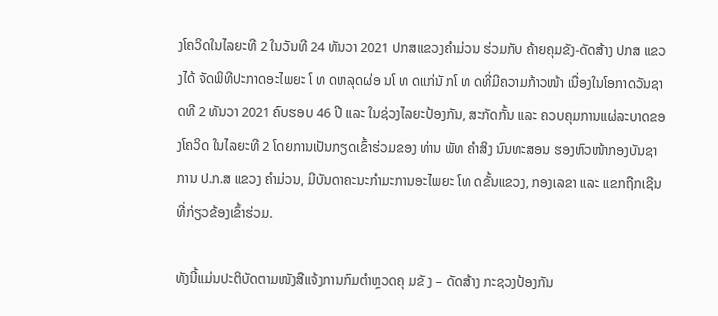ງໂຄວິດໃນໄລຍະທີ 2 ໃນວັນທີ 24 ທັນວາ 2021 ປກສແຂວງຄຳມ່ວນ ຮ່ວມກັບ ຄ້າຍຄຸມຂັງ-ດັດສ້າງ ປກສ ແຂວງໄດ້ ຈັດພິທີປະກາດອະໄພຍະ ໂ ທ ດຫລຸດຜ່ອ ນໂ ທ ດແກ່ນັ ກໂ ທ ດທີ່ມີຄວາມກ້າວໜ້າ ເນື່ອງໃນໂອກາດວັນຊາດທີ 2 ທັນວາ 2021 ຄົບຮອບ 46 ປີ ແລະ ໃນຊ່ວງໄລຍະປ້ອງກັນ, ສະກັດກັ້ນ ແລະ ຄວບຄຸມການແຜ່ລະບາດຂອງໂຄວິດ ໃນໄລຍະທີ 2 ໂດຍການເປັນກຽດເຂົ້າຮ່ວມຂອງ ທ່ານ ພັທ ຄຳສິງ ນົນທະສອນ ຮອງຫົວໜ້າກອງບັນຊາການ ປ.ກ.ສ ແຂວງ ຄຳມ່ວນ, ມີບັນດາຄະນະກຳມະການອະໄພຍະ ໂທ ດຂັ້ນແຂວງ, ກອງເລຂາ ແລະ ແຂກຖືກເຊີນທີ່ກ່ຽວຂ້ອງເຂົ້າຮ່ວມ.

ທັງນີ້ແມ່ນປະຕິບັດຕາມໜັງສືແຈ້ງການກົມຕຳຫຼວດຄຸ ມຂັ ງ – ດັດສ້າງ ກະຊວງປ້ອງກັນ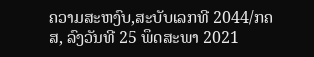ຄວາມສະຫງົບ,ສະບັບເລກທີ 2044/ກຄສ, ລົງວັນທີ 25 ພຶດສະພາ 2021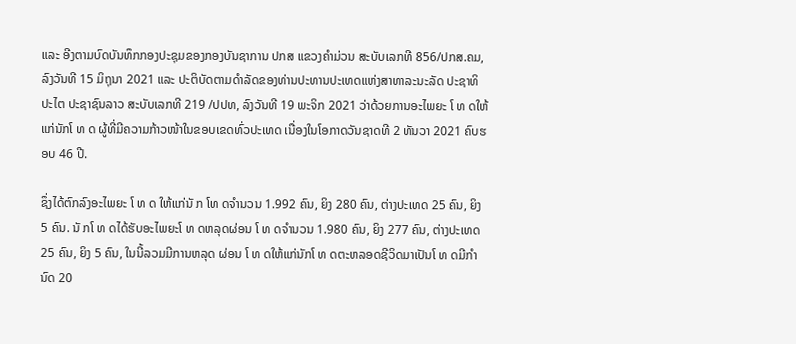ແລະ ອີງຕາມບົດບັນທຶກກອງປະຊຸມຂອງກອງບັນຊາການ ປກສ ແຂວງຄຳມ່ວນ ສະບັບເລກທີ 856/ປກສ.ຄມ, ລົງວັນທີ 15 ມິຖຸນາ 2021 ແລະ ປະຕິບັດຕາມດຳລັດຂອງທ່ານປະທານປະເທດແຫ່ງສາທາລະນະລັດ ປະຊາທິ ປະໄຕ ປະຊາຊົນລາວ ສະບັບເລກທີ 219 /ປປທ, ລົງວັນທີ 19 ພະຈິກ 2021 ວ່າດ້ວຍການອະໄພຍະ ໂ ທ ດໃຫ້ແກ່ນັກໂ ທ ດ ຜູ້ທີ່ມີຄວາມກ້າວໜ້າໃນຂອບເຂດທົ່ວປະເທດ ເນື່ອງໃນໂອກາດວັນຊາດທີ 2 ທັນວາ 2021 ຄົບຮອບ 46 ປີ.

ຊຶ່ງໄດ້ຕົກລົງອະໄພຍະ ໂ ທ ດ ໃຫ້ແກ່ນັ ກ ໂທ ດຈຳນວນ 1.992 ຄົນ, ຍິງ 280 ຄົນ, ຕ່າງປະເທດ 25 ຄົນ, ຍິງ 5 ຄົນ. ນັ ກໂ ທ ດໄດ້ຮັບອະໄພຍະໂ ທ ດຫລຸດຜ່ອນ ໂ ທ ດຈຳນວນ 1.980 ຄົນ, ຍິງ 277 ຄົນ, ຕ່າງປະເທດ 25 ຄົນ, ຍິງ 5 ຄົນ, ໃນນີ້ລວມມີການຫລຸດ ຜ່ອນ ໂ ທ ດໃຫ້ແກ່ນັກໂ ທ ດຕະຫລອດຊີວິດມາເປັນໂ ທ ດມີກຳນົດ 20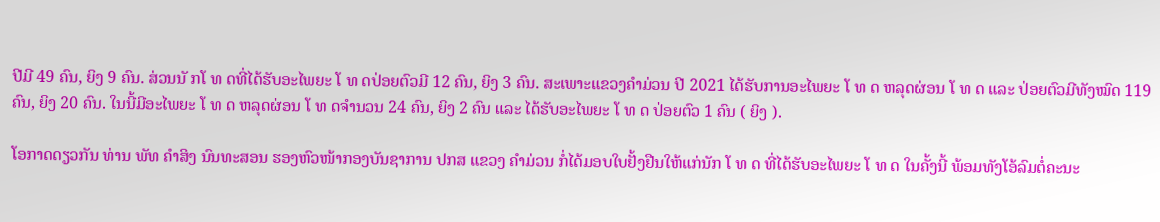ປີມີ 49 ຄົນ, ຍິງ 9 ຄົນ. ສ່ວນນັ ກໂ ທ ດທີ່ໄດ້ຮັບອະໄພຍະ ໂ ທ ດປ່ອຍຕົວມີ 12 ຄົນ, ຍິງ 3 ຄົນ. ສະເພາະແຂວງຄຳມ່ວນ ປີ 2021 ໄດ້ຮັບການອະໄພຍະ ໂ ທ ດ ຫລຸດຜ່ອນ ໂ ທ ດ ແລະ ປ່ອຍຕົວມີທັງໝົດ 119 ຄົນ, ຍິງ 20 ຄົນ. ໃນນີ້ມີອະໄພຍະ ໂ ທ ດ ຫລຸດຜ່ອນ ໂ ທ ດຈຳນວນ 24 ຄົນ, ຍິງ 2 ຄົນ ແລະ ໄດ້ຮັບອະໄພຍະ ໂ ທ ດ ປ່ອຍຕົວ 1 ຄົນ ( ຍິງ ).

ໂອກາດດຽວກັນ ທ່ານ ພັທ ຄໍາສິງ ນົນທະສອນ ຮອງຫົວໜ້າກອງບັນຊາການ ປກສ ແຂວງ ຄຳມ່ວນ ກໍ່ໄດ້ມອບໃບຢັ້ງຢືນໃຫ້ແກ່ນັກ ໂ ທ ດ ທີ່ໄດ້ຮັບອະໄພຍະ ໂ ທ ດ ໃນຄັ້ງນີ້ ພ້ອມທັງໂອ້ລົມຕໍ່ຄະນະ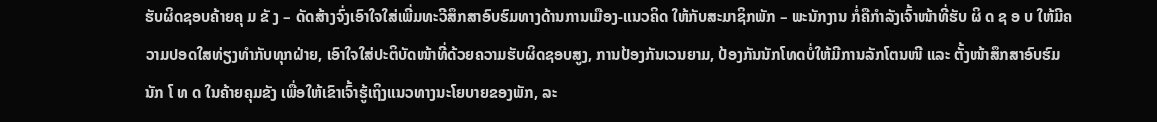ຮັບຜິດຊອບຄ້າຍຄຸ ມ ຂັ ງ – ດັດສ້າງຈົ່ງເອົາໃຈໃສ່ເພີ່ມທະວີສຶກສາອົບຮົມທາງດ້ານການເມືອງ-ແນວຄິດ ໃຫ້ກັບສະມາຊິກພັກ – ພະນັກງານ ກໍ່ຄືກຳລັງເຈົ້າໜ້າທີ່ຮັບ ຜິ ດ ຊ ອ ບ ໃຫ້ມີຄວາມປອດໃສທ່ຽງທຳກັບທຸກຝ່າຍ, ເອົາໃຈໃສ່ປະຕິບັດໜ້າທີ່ດ້ວຍຄວາມຮັບຜິດຊອບສູງ, ການປ້ອງກັນເວນຍາມ, ປ້ອງກັນນັກໂທດບໍ່ໃຫ້ມີການລັກໂຕນໜີ ແລະ ຕັ້ງໜ້າສຶກສາອົບຮົມນັກ ໂ ທ ດ ໃນຄ້າຍຄຸມຂັງ ເພື່ອໃຫ້ເຂົາເຈົ້າຮູ້ເຖິງແນວທາງນະໂຍບາຍຂອງພັກ, ລະ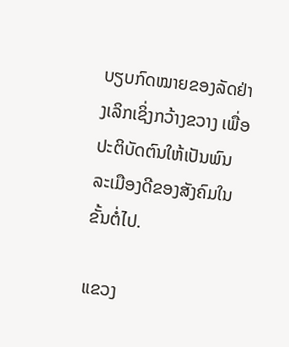ບຽບກົດໝາຍຂອງລັດຢ່າງເລິກເຊິ່ງກວ້າງຂວາງ ເພື່ອປະຕິບັດຕົນໃຫ້ເປັນພົນລະເມືອງດີຂອງສັງຄົມໃນຂັ້ນຕໍ່ໄປ.

ແຂວງ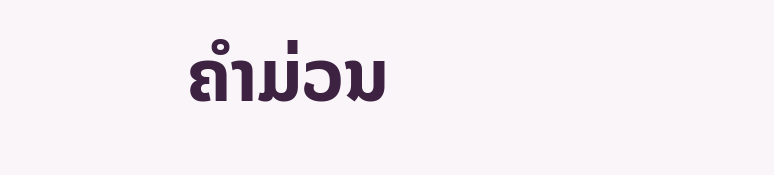ຄໍາມ່ວນ